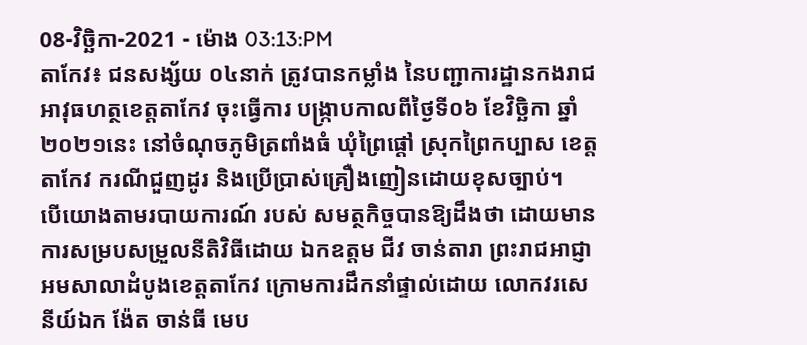08-វិច្ឆិកា-2021 - ម៉ោង 03:13:PM
តាកែវ៖ ជនសង្ស័យ ០៤នាក់ ត្រូវបានកម្លាំង នៃបញ្ជាការដ្ឋានកងរាជអាវុធហត្ថខេត្តតាកែវ ចុះធ្វើការ បង្រ្កាបកាលពីថ្ងៃទី០៦ ខែវិច្ឆិកា ឆ្នាំ២០២១នេះ នៅចំណុចភូមិត្រពាំងធំ ឃុំព្រៃផ្ដៅ ស្រុកព្រៃកប្បាស ខេត្តតាកែវ ករណីជួញដូរ និងប្រើប្រាស់គ្រឿងញៀនដោយខុសច្បាប់។
បើយោងតាមរបាយការណ៍ របស់ សមត្ថកិច្ចបានឱ្យដឹងថា ដោយមានការសម្របសម្រួលនីតិវិធីដោយ ឯកឧត្តម ជីវ ចាន់តារា ព្រះរាជអាជ្ញាអមសាលាដំបូងខេត្តតាកែវ ក្រោមការដឹកនាំផ្ទាល់ដោយ លោកវរសេនីយ៍ឯក ង៉ែត ចាន់ធី មេប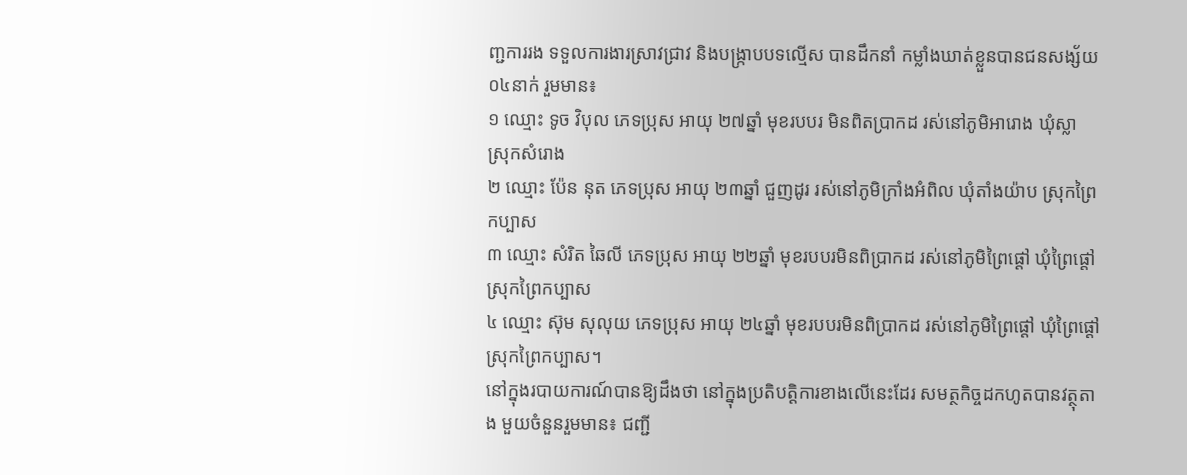ញ្ជការរង ទទួលការងារស្រាវជ្រាវ និងបង្រ្កាបបទល្មើស បានដឹកនាំ កម្លាំងឃាត់ខ្លួនបានជនសង្ស័យ ០៤នាក់ រួមមាន៖
១ ឈ្មោះ ទូច វិបុល ភេទប្រុស អាយុ ២៧ឆ្នាំ មុខរបបរ មិនពិតប្រាកដ រស់នៅភូមិអារោង ឃុំស្លា ស្រុកសំរោង
២ ឈ្មោះ ប៉ែន នុត ភេទប្រុស អាយុ ២៣ឆ្នាំ ជួញដូរ រស់នៅភូមិក្រាំងអំពិល ឃុំតាំងយ៉ាប ស្រុកព្រៃកប្បាស
៣ ឈ្មោះ សំរិត ឆៃលី ភេទប្រុស អាយុ ២២ឆ្នាំ មុខរបបរមិនពិប្រាកដ រស់នៅភូមិព្រៃផ្ដៅ ឃុំព្រៃផ្ដៅ ស្រុកព្រៃកប្បាស
៤ ឈ្មោះ ស៊ុម សុលុយ ភេទប្រុស អាយុ ២៤ឆ្នាំ មុខរបបរមិនពិប្រាកដ រស់នៅភូមិព្រៃផ្ដៅ ឃុំព្រៃផ្ដៅ ស្រុកព្រៃកប្បាស។
នៅក្នុងរបាយការណ៍បានឱ្យដឹងថា នៅក្នុងប្រតិបត្តិការខាងលើនេះដែរ សមត្ថកិច្ចដកហូតបានវត្ថុតាង មួយចំនួនរួមមាន៖ ជញ្ជី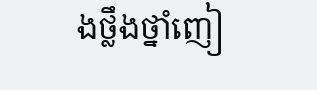ងថ្លឹងថ្នាំញៀ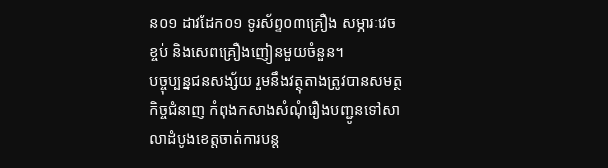ន០១ ដាវដែក០១ ទូរស័ព្ទ០៣គ្រឿង សម្ភារៈវេចខ្ចប់ និងសេពគ្រឿងញៀនមួយចំនួន។
បច្ចុប្បន្នជនសង្ស័យ រួមនឹងវត្ថុតាងត្រូវបានសមត្ថកិច្ចជំនាញ កំពុងកសាងសំណុំរឿងបញ្ជូនទៅសាលាដំបូងខេត្តចាត់ការបន្ត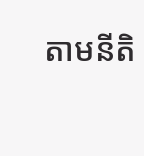តាមនីតិ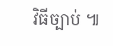វិធីច្បាប់ ៕